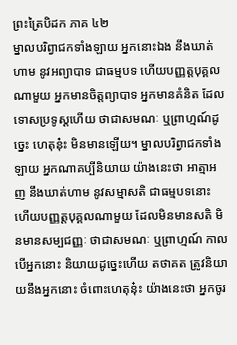ព្រះត្រៃបិដក ភាគ ៤២
ម្នាលបរិព្វាជកទាំងឡាយ អ្នកនោះឯង នឹងឃាត់ហាម នូវអព្យាបាទ ជាធម្មបទ ហើយបញ្ញត្តបុគ្គលណាមួយ អ្នកមានចិត្តព្យាបាទ អ្នកមានគំនិត ដែលទោសប្រទូស្តហើយ ថាជាសមណៈ ឬព្រាហ្មណ៍ដូច្នេះ ហេតុនុ៎ះ មិនមានឡើយ។ ម្នាលបរិព្វាជកទាំងឡាយ អ្នកណាគប្បីនិយាយ យ៉ាងនេះថា អាត្មាអញ នឹងឃាត់ហាម នូវសម្មាសតិ ជាធម្មបទនោះ ហើយបញ្ញត្តបុគ្គលណាមួយ ដែលមិនមានសតិ មិនមានសម្បជញ្ញៈ ថាជាសមណៈ ឬព្រាហ្មណ៍ កាលបើអ្នកនោះ និយាយដូច្នេះហើយ តថាគត ត្រូវនិយាយនឹងអ្នកនោះ ចំពោះហេតុនុ៎ះ យ៉ាងនេះថា អ្នកចូរ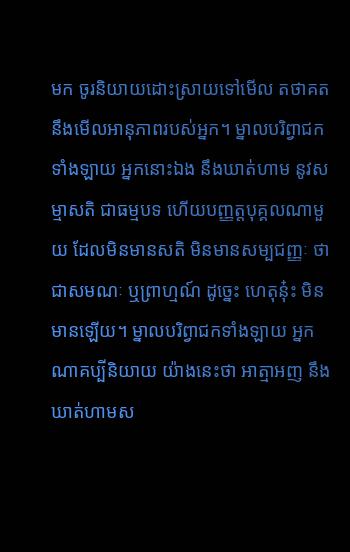មក ចូរនិយាយដោះស្រាយទៅមើល តថាគត នឹងមើលអានុភាពរបស់អ្នក។ ម្នាលបរិព្វាជកទាំងឡាយ អ្នកនោះឯង នឹងឃាត់ហាម នូវសម្មាសតិ ជាធម្មបទ ហើយបញ្ញត្តបុគ្គលណាមួយ ដែលមិនមានសតិ មិនមានសម្បជញ្ញៈ ថាជាសមណៈ ឬព្រាហ្មណ៍ ដូច្នេះ ហេតុនុ៎ះ មិនមានឡើយ។ ម្នាលបរិព្វាជកទាំងឡាយ អ្នកណាគប្បីនិយាយ យ៉ាងនេះថា អាត្មាអញ នឹងឃាត់ហាមស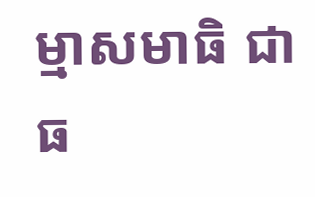ម្មាសមាធិ ជាធ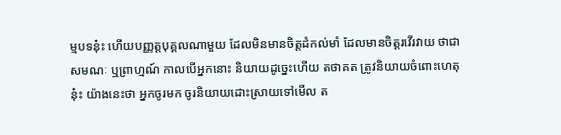ម្មបទនុ៎ះ ហើយបញ្ញត្តបុគ្គលណាមួយ ដែលមិនមានចិត្តដំកល់មាំ ដែលមានចិត្តរវើរវាយ ថាជាសមណៈ ឬព្រាហ្មណ៍ កាលបើអ្នកនោះ និយាយដូច្នេះហើយ តថាគត ត្រូវនិយាយចំពោះហេតុនុ៎ះ យ៉ាងនេះថា អ្នកចូរមក ចូរនិយាយដោះស្រាយទៅមើល ត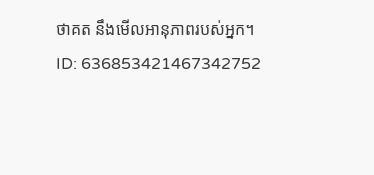ថាគត នឹងមើលអានុភាពរបស់អ្នក។
ID: 636853421467342752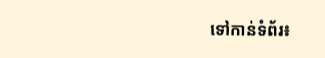ទៅកាន់ទំព័រ៖